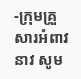-ក្រុមគ្រួសារអំពាវនាវ សូម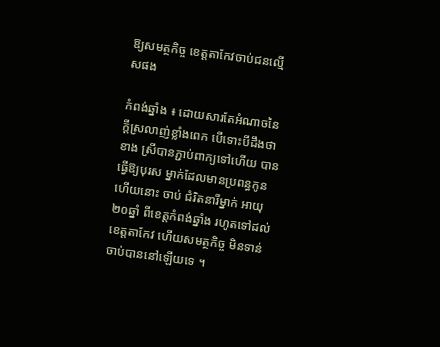ឱ្យសមត្ថកិច្ច ខេត្តតាកែវចាប់ជនល្មើសផង

កំពង់ឆ្នាំង ៖ ដោយសារតែអំណាចនៃ ក្តីស្រលាញ់ខ្លាំងពេក បើទោះបីដឹងថា ខាង ស្រីបានភ្ជាប់ពាក្យទៅហើយ បានធ្វើឱ្យបុរស ម្នាក់ដែលមានប្រពន្ធកូនហើយនោះ ចាប់ ជំរិតនារីម្នាក់ អាយុ២០ឆ្នាំ ពីខេត្តកំពង់ឆ្នាំង រហូតទៅដល់ខេត្តតាកែវ ហើយសមត្ថកិច្ច មិនទាន់ចាប់បាននៅឡើយទេ ។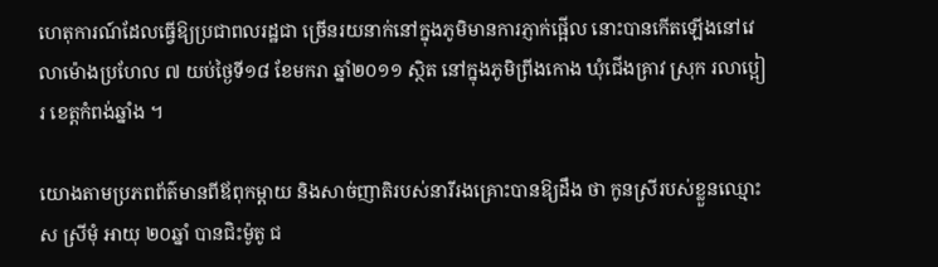ហេតុការណ៍ដែលធ្វើឱ្យប្រជាពលរដ្ឋជា ច្រើនរយនាក់នៅក្នុងភូមិមានការភ្ញាក់ផ្អើល នោះបានកើតឡើងនៅវេលាម៉ោងប្រហែល ៧ យប់ថ្ងៃទី១៨ ខែមករា ឆ្នាំ២០១១ ស្ថិត នៅក្នុងភូមិព្រីងកោង ឃុំជើងគ្រាវ ស្រុក រលាប្អៀរ ខេត្តកំពង់ឆ្នាំង ។

យោងតាមប្រភពព័ត៌មានពីឪពុកម្តាយ និងសាច់ញាតិរបស់នារីរងគ្រោះបានឱ្យដឹង ថា កូនស្រីរបស់ខ្លួនឈ្មោះស ស្រីមុំ អាយុ ២០ឆ្នាំ បានជិះម៉ូតូ ជ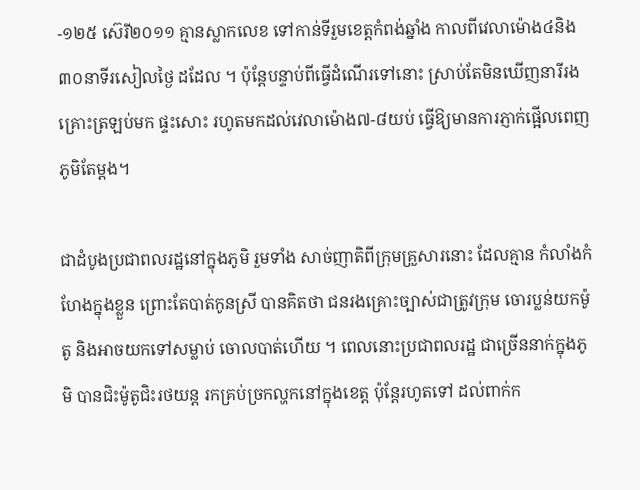-១២៥ ស៊េរី២០១១ គ្មានស្លាកលេខ ទៅកាន់ទីរួមខេត្តកំពង់ឆ្នាំង កាលពីវេលាម៉ោង៤និង៣០នាទីរសៀលថ្ងៃ ដដែល ។ ប៉ុន្តែបន្ទាប់ពីធ្វើដំណើរទៅនោះ ស្រាប់តែមិនឃើញនារីរងគ្រោះត្រឡប់មក ផ្ទះសោះ រហូតមកដល់វេលាម៉ោង៧-៨យប់ ធ្វើឱ្យមានការភ្ញាក់ផ្អើលពេញភូមិតែម្តង។

ជាដំបូងប្រជាពលរដ្ឋនៅក្នុងភូមិ រួមទាំង សាច់ញាតិពីក្រុមគ្រួសារនោះ ដែលគ្មាន កំលាំងកំហែងក្នុងខ្លួន ព្រោះតែបាត់កូនស្រី បានគិតថា ជនរងគ្រោះច្បាស់ជាត្រូវក្រុម ចោរប្លន់យកម៉ូតូ និងអាចយកទៅសម្លាប់ ចោលបាត់ហើយ ។ ពេលនោះប្រជាពលរដ្ឋ ជាច្រើននាក់ក្នុងភូមិ បានជិះម៉ូតូជិះរថយន្ត រកគ្រប់ច្រកល្ហកនៅក្នុងខេត្ត ប៉ុន្តែរហូតទៅ ដល់ពាក់ក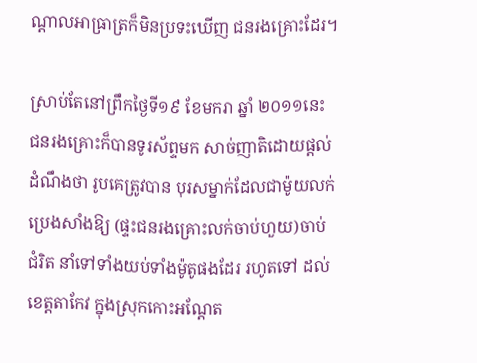ណ្តាលអាធ្រាត្រក៏មិនប្រទះឃើញ ជនរងគ្រោះដែរ។

ស្រាប់តែនៅព្រឹកថ្ងៃទី១៩ ខែមករា ឆ្នាំ ២០១១នេះ ជនរងគ្រោះក៏បានទូរស័ព្ទមក សាច់ញាតិដោយផ្តល់ដំណឹងថា រូបគេត្រូវបាន បុរសម្នាក់ដែលជាម៉ូយលក់ប្រេងសាំងឱ្យ (ផ្ទះជនរងគ្រោះលក់ចាប់ហួយ)ចាប់ជំរិត នាំទៅទាំងយប់ទាំងម៉ូតូផងដែរ រហូតទៅ ដល់ខេត្តតាកែវ ក្នុងស្រុកកោះអណ្តែត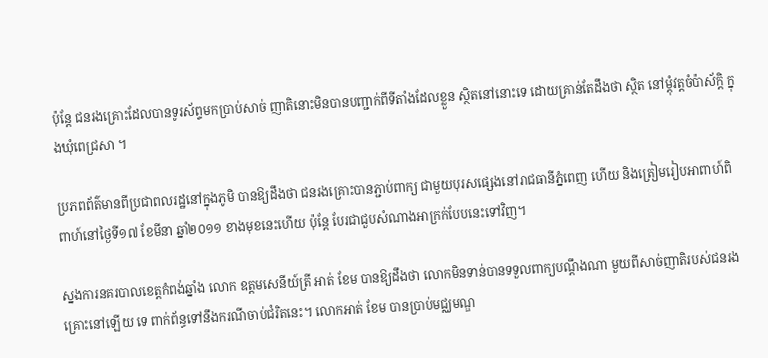ប៉ុន្តែ ជនរងគ្រោះដែលបានទូរស័ព្ទមកប្រាប់សាច់ ញាតិនោះមិនបានបញ្ជាក់ពីទីតាំងដែលខ្លួន ស្ថិតនៅនោះទេ ដោយគ្រាន់តែដឹងថា ស្ថិត នៅម្តុំវត្តចំប៉ាស័ក្តិ ក្នុងឃុំពេជ្រសា ។

ប្រភពព័ត៌មានពីប្រជាពលរដ្ឋនៅក្នុងភូមិ បានឱ្យដឹងថា ជនរងគ្រោះបានភ្ជាប់ពាក្យ ជាមួយបុរសផ្សេងនៅរាជធានីភ្នំពេញ ហើយ និងត្រៀមរៀបអាពាហ៍ពិពាហ៍នៅថ្ងៃទី១៧ ខែមីនា ឆ្នាំ២០១១ ខាងមុខនេះហើយ ប៉ុន្តែ បែរជាជួបសំណាងអាក្រក់បែបនេះទៅវិញ។

ស្នងការនគរបាលខេត្តកំពង់ឆ្នាំង លោក ឧត្តមសេនីយ៍ត្រី អាត់ ខែម បានឱ្យដឹងថា លោកមិនទាន់បានទទួលពាក្យបណ្តឹងណា មួយពីសាច់ញាតិរបស់ជនរងគ្រោះនៅឡើយ ទេ ពាក់ព័ន្ធទៅនឹងករណីចាប់ជំរិតនេះ។ លោកអាត់ ខែម បានប្រាប់មជ្ឈមណ្ឌ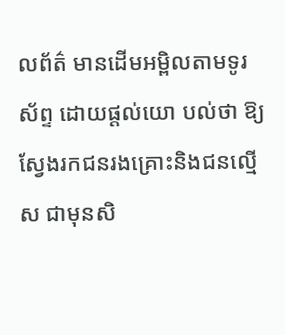លព័ត៌ មានដើមអម្ពិលតាមទូរស័ព្ទ ដោយផ្តល់យោ បល់ថា ឱ្យស្វែងរកជនរងគ្រោះនិងជនល្មើស ជាមុនសិ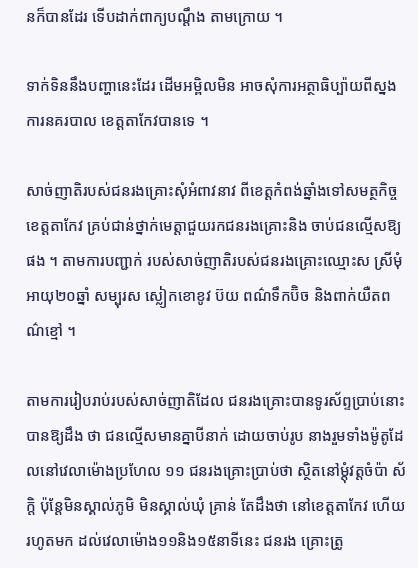នក៏បានដែរ ទើបដាក់ពាក្យបណ្តឹង តាមក្រោយ ។

ទាក់ទិននឹងបញ្ហានេះដែរ ដើមអម្ពិលមិន អាចសុំការអត្ថាធិប្ប៉ាយពីស្នងការនគរបាល ខេត្តតាកែវបានទេ ។

សាច់ញាតិរបស់ជនរងគ្រោះសុំអំពាវនាវ ពីខេត្តកំពង់ឆ្នាំងទៅសមត្ថកិច្ចខេត្តតាកែវ គ្រប់ជាន់ថ្នាក់មេត្តាជួយរកជនរងគ្រោះនិង ចាប់ជនល្មើសឱ្យផង ។ តាមការបញ្ជាក់ របស់សាច់ញាតិរបស់ជនរងគ្រោះឈ្មោះស ស្រីមុំ អាយុ២០ឆ្នាំ សម្បុរស ស្លៀកខោខូវ ប៊យ ពណ៌ទឹកប៊ិច និងពាក់យឺតពណ៌ខ្មៅ ។

តាមការរៀបរាប់របស់សាច់ញាតិដែល ជនរងគ្រោះបានទូរស័ព្ទប្រាប់នោះបានឱ្យដឹង ថា ជនល្មើសមានគ្នាបីនាក់ ដោយចាប់រូប នាងរួមទាំងម៉ូតូដែលនៅវេលាម៉ោងប្រហែល ១១ ជនរងគ្រោះប្រាប់ថា ស្ថិតនៅម្តុំវត្តចំប៉ា ស័ក្តិ ប៉ុន្តែមិនស្គាល់ភូមិ មិនស្គាល់ឃុំ គ្រាន់ តែដឹងថា នៅខេត្តតាកែវ ហើយរហូតមក ដល់វេលាម៉ោង១១និង១៥នាទីនេះ ជនរង គ្រោះត្រូ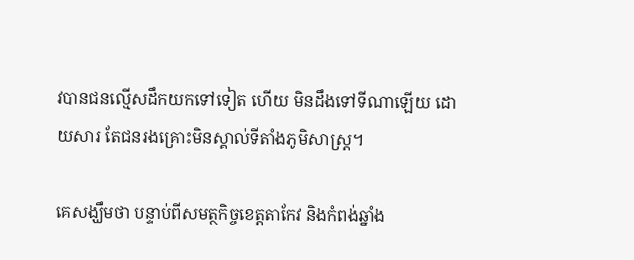វបានជនល្មើសដឹកយកទៅទៀត ហើយ មិនដឹងទៅទីណាឡើយ ដោយសារ តែជនរងគ្រោះមិនស្គាល់ទីតាំងភូមិសាស្ត្រ។

គេសង្ឃឹមថា បន្ទាប់ពីសមត្ថកិច្ចខេត្តតាកែវ និងកំពង់ឆ្នាំង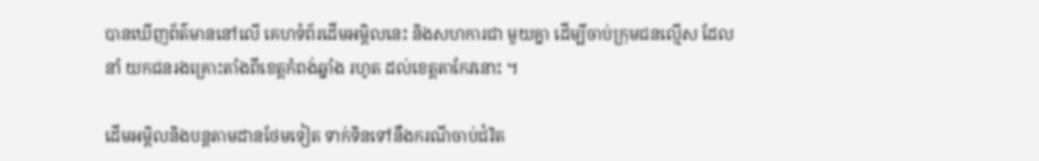បានឃើញព័ត៌មាននៅលើ គេហទំព័រដើមអម្ពិលនេះ និងសហការជា មួយគ្នា ដើម្បីចាប់ក្រុមជនល្មើស ដែលនាំ យកជនរងគ្រោះតាំងពីខេត្តកំពង់ឆ្នាំង រហូត ដល់ខេត្តតាកែវនោះ ។

ដើមអម្ពិលនិងបន្តតាមដានថែមទៀត ទាក់ទិនទៅនឹងករណីចាប់ជំរិត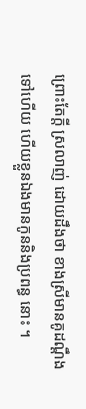ព្រោះតែក្តី ស្រលាញ់ ដោយដឹងថា ខាងស្រីមានគូដណ្តឹង ទៅហើយ ហើយខ្លួនឯងមានកូននិងប្រពន្ធ នោះ ។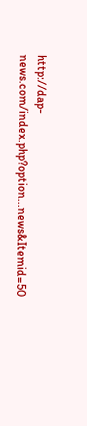http://dap-news.com/index.php?option...news&Itemid=50